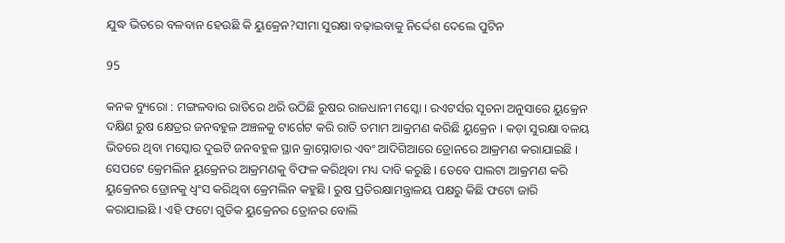ଯୁଦ୍ଧ ଭିତରେ ବଳବାନ ହେଉଛି କି ୟୁକ୍ରେନ?ସୀମା ସୁରକ୍ଷା ବଢ଼ାଇବାକୁ ନିର୍ଦ୍ଦେଶ ଦେଲେ ପୁଟିନ

95

କନକ ବ୍ୟୁରୋ : ମଙ୍ଗଳବାର ରାତିରେ ଥରି ଉଠିଛି ରୁଷର ରାଜଧାନୀ ମସ୍କୋ । ରଏଟର୍ସର ସୂଚନା ଅନୁସାରେ ୟୁକ୍ରେନ ଦକ୍ଷିଣ ରୁଷ କ୍ଷେତ୍ରର ଜନବହୁଳ ଅଞ୍ଚଳକୁ ଟାର୍ଗେଟ କରି ରାତି ତମାମ ଆକ୍ରମଣ କରିଛି ୟୁକ୍ରେନ । କଡ଼ା ସୁରକ୍ଷା ବଳୟ ଭିତରେ ଥିବା ମସ୍କୋର ଦୁଇଟି ଜନବହୁଳ ସ୍ଥାନ କ୍ରାସ୍ନୋଡାର ଏବଂ ଆଦିଗିଆରେ ଡ୍ରୋନରେ ଆକ୍ରମଣ କରାଯାଇଛି । ସେପଟେ କ୍ରେମଲିନ ୟୁକ୍ରେନର ଆକ୍ରମଣକୁ ବିଫଳ କରିଥିବା ମଧ୍ୟ ଦାବି କରୁଛି । ତେବେ ପାଲଟା ଆକ୍ରମଣ କରି ୟୁକ୍ରେନର ଡ୍ରୋନକୁ ଧ୍ୱଂସ କରିଥିବା କ୍ରେମଲିନ କହୁଛି । ରୁଷ ପ୍ରତିରକ୍ଷାମନ୍ତ୍ରାଳୟ ପକ୍ଷରୁ କିଛି ଫଟୋ ଜାରି କରାଯାଇଛି । ଏହି ଫଟୋ ଗୁଡିକ ୟୁକ୍ରେନର ଡ୍ରୋନର ବୋଲି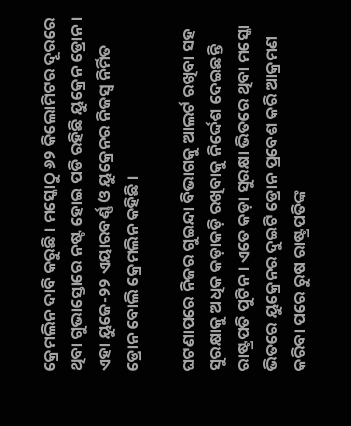କ୍ରେମଲିନ ଦାବି କରୁଛି । ମସ୍କୋଠୁ ୬୨ କିଲୋମିଟର ଦୂରରେ ଥିବା ଗୁଭାସ୍ତୋରେ ନଷ୍ଟ ହୋଇ ପଡି ରହିଛି ୟୁକ୍ରେନ ଡ୍ରୋନ । ଏହା ୟୁଜେ-୨୨ ଏୟାରବର୍ଣ୍ଣ ଓ ୟୁକ୍ରେନର ନିଜସ୍ୱ ନିର୍ମିତ ଡ୍ରୋନ ବୋଲି କ୍ରେମଲିନ କହିଛି ।

ଘଟଣାପରେ ନିଜର ଗୁଇନ୍ଦା ବିଭାଗକୁ ଆଲର୍ଟ ରଖିବା ସହ ସୁରକ୍ଷାକୁ ଅଧିକ କଡ଼ାକଡ଼ି ରଖିବାକୁ ନିର୍ଦ୍ଦେଶ ଦେଇଛନ୍ତି ରାଷ୍ଟ୍ରପତି ପୁଟିନ । ଏତେ କଡ଼ା ସୁରକ୍ଷା ଭିତରେ ଥିବା ମସ୍କୋ ଭିତରେ ୟୁକ୍ରେନର ଦୁଇଟି ଡ୍ରୋନ ପ୍ରବେଶ କରି ଆକ୍ରମଣ କରିବା ପରେ ରୁଷ ରାଷ୍ଟ୍ରପତିଙ୍କ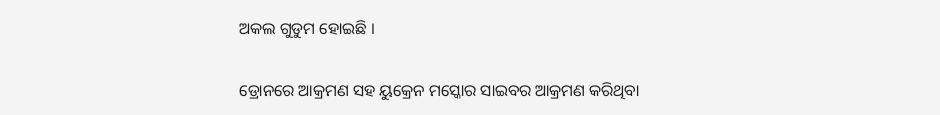ଅକଲ ଗୁଡୁମ ହୋଇଛି ।

ଡ୍ରୋନରେ ଆକ୍ରମଣ ସହ ୟୁକ୍ରେନ ମସ୍କୋର ସାଇବର ଆକ୍ରମଣ କରିଥିବା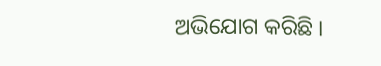ଅଭିଯୋଗ କରିଛି ।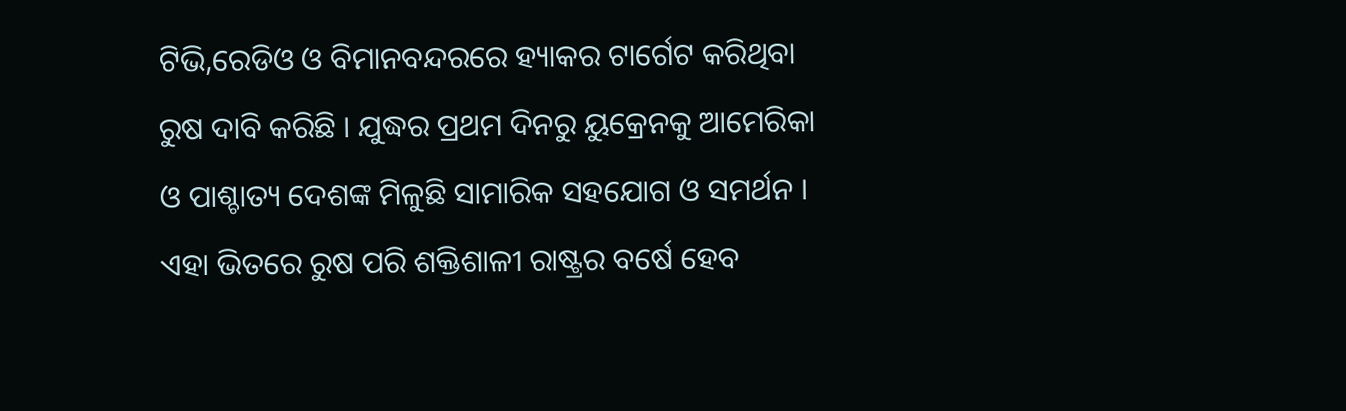ଟିଭି,ରେଡିଓ ଓ ବିମାନବନ୍ଦରରେ ହ୍ୟାକର ଟାର୍ଗେଟ କରିଥିବା ରୁଷ ଦାବି କରିଛି । ଯୁଦ୍ଧର ପ୍ରଥମ ଦିନରୁ ୟୁକ୍ରେନକୁ ଆମେରିକା ଓ ପାଶ୍ଚାତ୍ୟ ଦେଶଙ୍କ ମିଳୁଛି ସାମାରିକ ସହଯୋଗ ଓ ସମର୍ଥନ । ଏହା ଭିତରେ ରୁଷ ପରି ଶକ୍ତିଶାଳୀ ରାଷ୍ଟ୍ରର ବର୍ଷେ ହେବ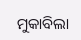ମୁକାବିଲା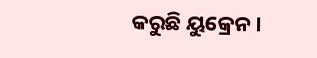କରୁଛି ୟୁକ୍ରେନ ।